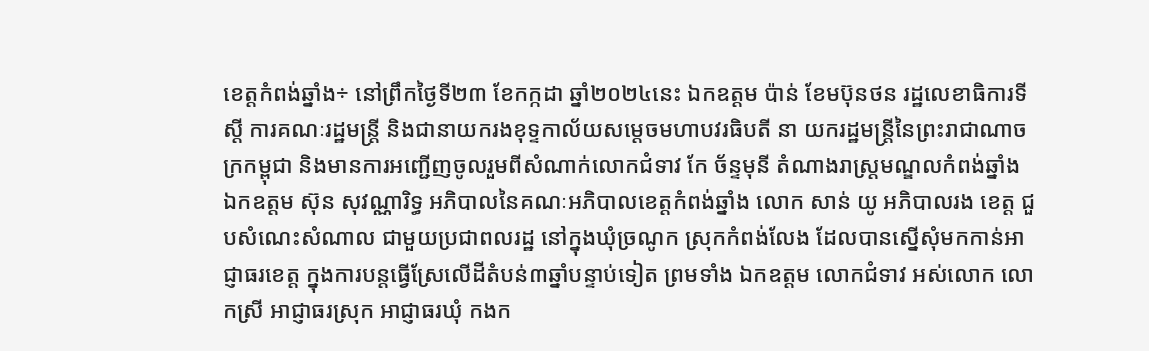ខេត្តកំពង់ឆ្នាំង÷ នៅព្រឹកថ្ងៃទី២៣ ខែកក្កដា ឆ្នាំ២០២៤នេះ ឯកឧត្ដម ប៉ាន់ ខែមប៊ុនថន រដ្ឋលេខាធិការទីស្តី ការគណៈរដ្ឋមន្ត្រី និងជានាយករងខុទ្ទកាល័យសម្តេចមហាបវរធិបតី នា យករដ្ឋមន្ត្រីនៃព្រះរាជាណាចក្រកម្ពុជា និងមានការអញ្ជើញចូលរួមពីសំណាក់លោកជំទាវ កែ ច័ន្ទមុនី តំណាងរាស្ត្រមណ្ឌលកំពង់ឆ្នាំង ឯកឧត្តម ស៊ុន សុវណ្ណារិទ្ធ អភិបាលនៃគណៈអភិបាលខេត្តកំពង់ឆ្នាំង លោក សាន់ យូ អភិបាលរង ខេត្ត ជួបសំណេះសំណាល ជាមួយប្រជាពលរដ្ឋ នៅក្នុងឃុំច្រណូក ស្រុកកំពង់លែង ដែលបានស្នើសុំមកកាន់អាជ្ញាធរខេត្ត ក្នុងការបន្តធ្វើស្រែលើដីតំបន់៣ឆ្នាំបន្ទាប់ទៀត ព្រមទាំង ឯកឧត្តម លោកជំទាវ អស់លោក លោកស្រី អាជ្ញាធរស្រុក អាជ្ញាធរឃុំ កងក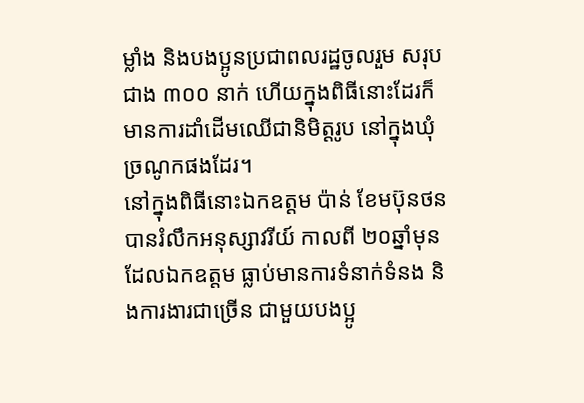ម្លាំង និងបងប្អូនប្រជាពលរដ្ឋចូលរួម សរុបជាង ៣០០ នាក់ ហើយក្នុងពិធីនោះដែរក៏មានការដាំដើមឈើជានិមិត្តរូប នៅក្នុងឃុំច្រណូកផងដែរ។
នៅក្នុងពិធីនោះឯកឧត្ដម ប៉ាន់ ខែមប៊ុនថន បានរំលឹកអនុស្សាវរីយ៍ កាលពី ២០ឆ្នាំមុន ដែលឯកឧត្តម ធ្លាប់មានការទំនាក់ទំនង និងការងារជាច្រើន ជាមួយបងប្អូ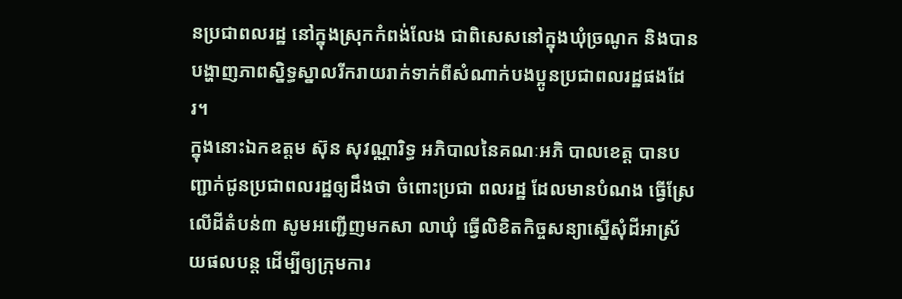នប្រជាពលរដ្ឋ នៅក្នុងស្រុកកំពង់លែង ជាពិសេសនៅក្នុងឃុំច្រណូក និងបានបង្ហាញភាពស្និទ្ធស្នាលរីករាយរាក់ទាក់ពីសំណាក់បងប្អូនប្រជាពលរដ្ឋផងដែរ។
ក្នុងនោះឯកឧត្តម ស៊ុន សុវណ្ណារិទ្ធ អភិបាលនៃគណៈអភិ បាលខេត្ត បានបញ្ជាក់ជូនប្រជាពលរដ្ឋឲ្យដឹងថា ចំពោះប្រជា ពលរដ្ឋ ដែលមានបំណង ធ្វើស្រែលើដីតំបន់៣ សូមអញ្ជើញមកសា លាឃុំ ធ្វើលិខិតកិច្ចសន្យាស្នើសុំដីអាស្រ័យផលបន្ត ដើម្បីឲ្យក្រុមការ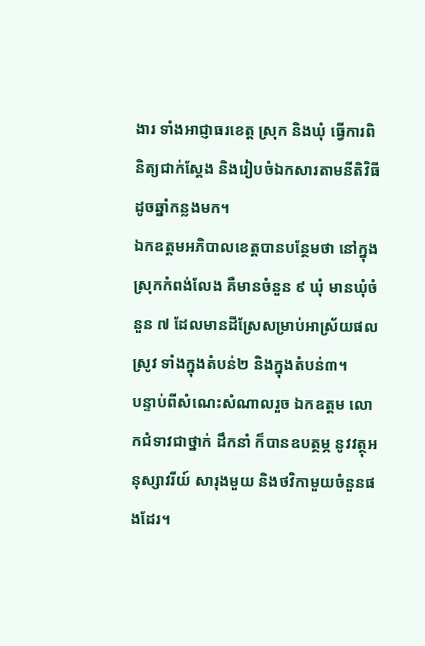ងារ ទាំងអាជ្ញាធរខេត្ត ស្រុក និងឃុំ ធ្វើការពិនិត្យជាក់ស្ដែង និងរៀបចំឯកសារតាមនីតិវិធីដូចឆ្នាំកន្លងមក។
ឯកឧត្តមអភិបាលខេត្តបានបន្ថែមថា នៅក្នុងស្រុកកំពង់លែង គឺមានចំនួន ៩ ឃុំ មានឃុំចំនួន ៧ ដែលមានដីស្រែសម្រាប់អាស្រ័យផលស្រូវ ទាំងក្នុងតំបន់២ និងក្នុងតំបន់៣។
បន្ទាប់ពីសំណេះសំណាលរួច ឯកឧត្តម លោកជំទាវជាថ្នាក់ ដឹកនាំ ក៏បានឧបត្ថម្ភ នូវវត្ថុអនុស្សាវរីយ៍ សារុងមួយ និងថវិកាមួយចំនួនផងដែរ។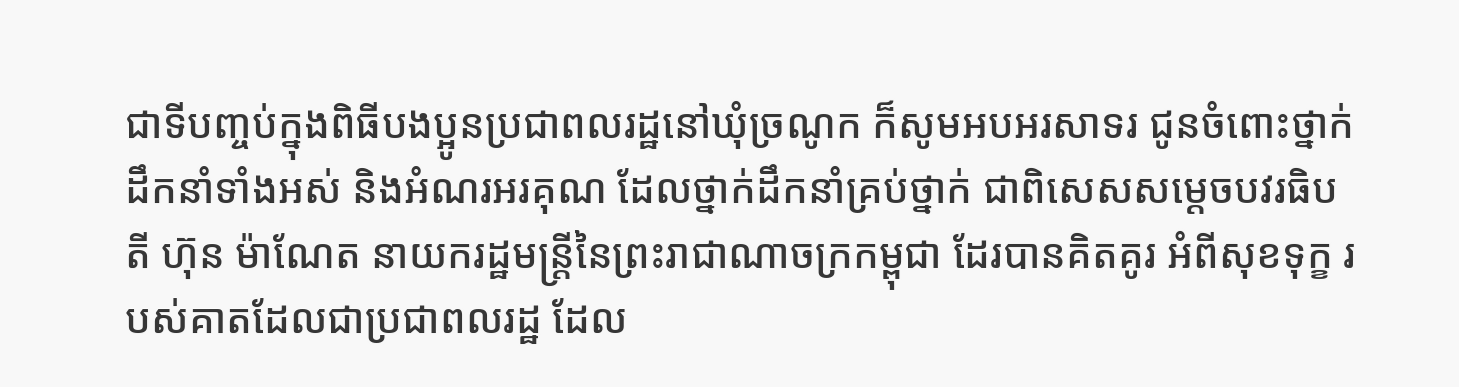ជាទីបញ្ចប់ក្នុងពិធីបងប្អូនប្រជាពលរដ្ឋនៅឃុំច្រណូក ក៏សូមអបអរសាទរ ជូនចំពោះថ្នាក់ដឹកនាំទាំងអស់ និងអំណរអរគុណ ដែលថ្នាក់ដឹកនាំគ្រប់ថ្នាក់ ជាពិសេសសម្ដេចបវរធិបតី ហ៊ុន ម៉ាណែត នាយករដ្ឋមន្ត្រីនៃព្រះរាជាណាចក្រកម្ពុជា ដែរបានគិតគូរ អំពីសុខទុក្ខ របស់គាតដែលជាប្រជាពលរដ្ឋ ដែល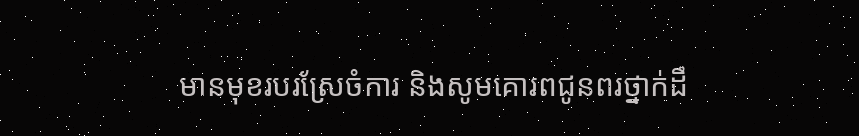មានមុខរបរស្រែចំការ និងសូមគោរពជូនពរថ្នាក់ដឹ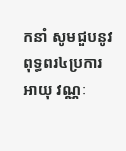កនាំ សូមជួបនូវពុទ្ធពរ៤ប្រការ អាយុ វណ្ណៈ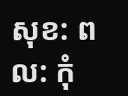សុខ: ពល: កុំ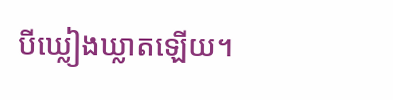បីឃ្លៀងឃ្លាតឡើយ។